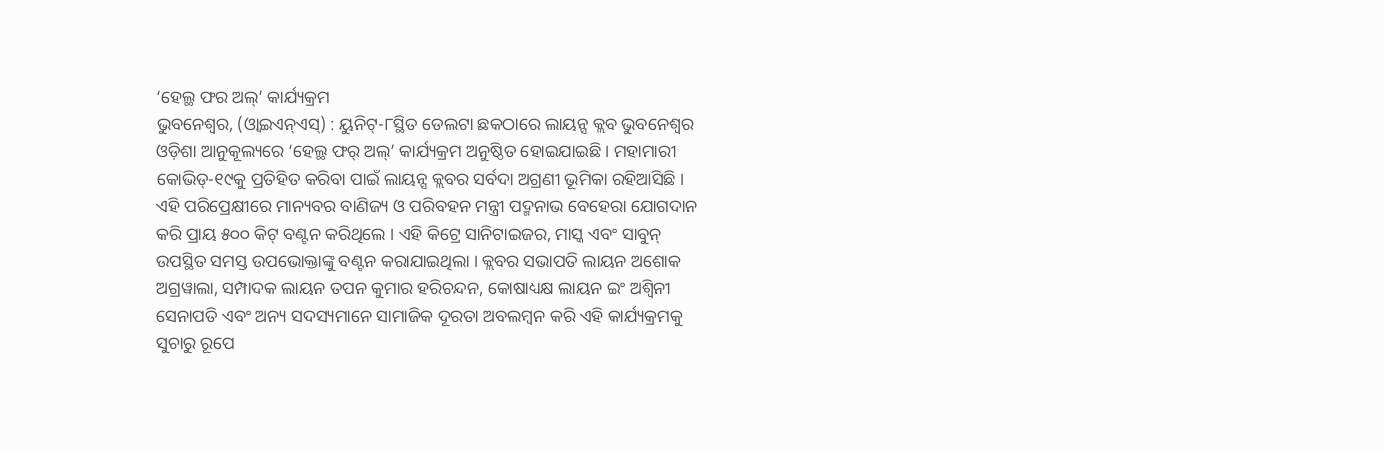‘ହେଲ୍ଥ ଫର ଅଲ୍’ କାର୍ଯ୍ୟକ୍ରମ
ଭୁବନେଶ୍ୱର, (ଓ୍ବାଇଏନ୍ଏସ୍) : ୟୁନିଟ୍-୮ସ୍ଥିତ ଡେଲଟା ଛକଠାରେ ଲାୟନ୍ସ କ୍ଲବ ଭୁବନେଶ୍ୱର ଓଡ଼ିଶା ଆନୁକୂଲ୍ୟରେ ‘ହେଲ୍ଥ ଫର୍ ଅଲ୍’ କାର୍ଯ୍ୟକ୍ରମ ଅନୁଷ୍ଠିତ ହୋଇଯାଇଛି । ମହାମାରୀ କୋଭିଡ୍-୧୯କୁ ପ୍ରତିହିତ କରିବା ପାଇଁ ଲାୟନ୍ସ କ୍ଲବର ସର୍ବଦା ଅଗ୍ରଣୀ ଭୂମିକା ରହିଆସିଛି । ଏହି ପରିପ୍ରେକ୍ଷୀରେ ମାନ୍ୟବର ବାଣିଜ୍ୟ ଓ ପରିବହନ ମନ୍ତ୍ରୀ ପଦ୍ମନାଭ ବେହେରା ଯୋଗଦାନ କରି ପ୍ରାୟ ୫୦୦ କିଟ୍ ବଣ୍ଟନ କରିଥିଲେ । ଏହି କିଟ୍ରେ ସାନିଟାଇଜର, ମାସ୍କ ଏବଂ ସାବୁନ୍ ଉପସ୍ଥିତ ସମସ୍ତ ଉପଭୋକ୍ତାଙ୍କୁ ବଣ୍ଟନ କରାଯାଇଥିଲା । କ୍ଲବର ସଭାପତି ଲାୟନ ଅଶୋକ ଅଗ୍ରୱାଲା, ସମ୍ପାଦକ ଲାୟନ ତପନ କୁମାର ହରିଚନ୍ଦନ, କୋଷାଧ୍ୟକ୍ଷ ଲାୟନ ଇଂ ଅଶ୍ୱିନୀ ସେନାପତି ଏବଂ ଅନ୍ୟ ସଦସ୍ୟମାନେ ସାମାଜିକ ଦୂରତା ଅବଲମ୍ବନ କରି ଏହି କାର୍ଯ୍ୟକ୍ରମକୁ ସୁଚାରୁ ରୂପେ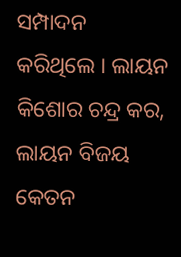ସମ୍ପାଦନ କରିଥିଲେ । ଲାୟନ କିଶୋର ଚନ୍ଦ୍ର କର, ଲାୟନ ବିଜୟ କେତନ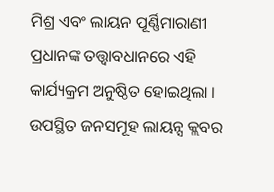ମିଶ୍ର ଏବଂ ଲାୟନ ପୂର୍ଣ୍ଣିମାରାଣୀ ପ୍ରଧାନଙ୍କ ତତ୍ତ୍ୱାବଧାନରେ ଏହି କାର୍ଯ୍ୟକ୍ରମ ଅନୁଷ୍ଠିତ ହୋଇଥିଲା । ଉପସ୍ଥିତ ଜନସମୂହ ଲାୟନ୍ସ କ୍ଲବର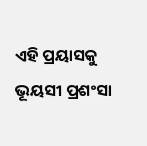ଏହି ପ୍ରୟାସକୁ ଭୂୟସୀ ପ୍ରଶଂସା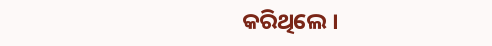କରିଥିଲେ ।